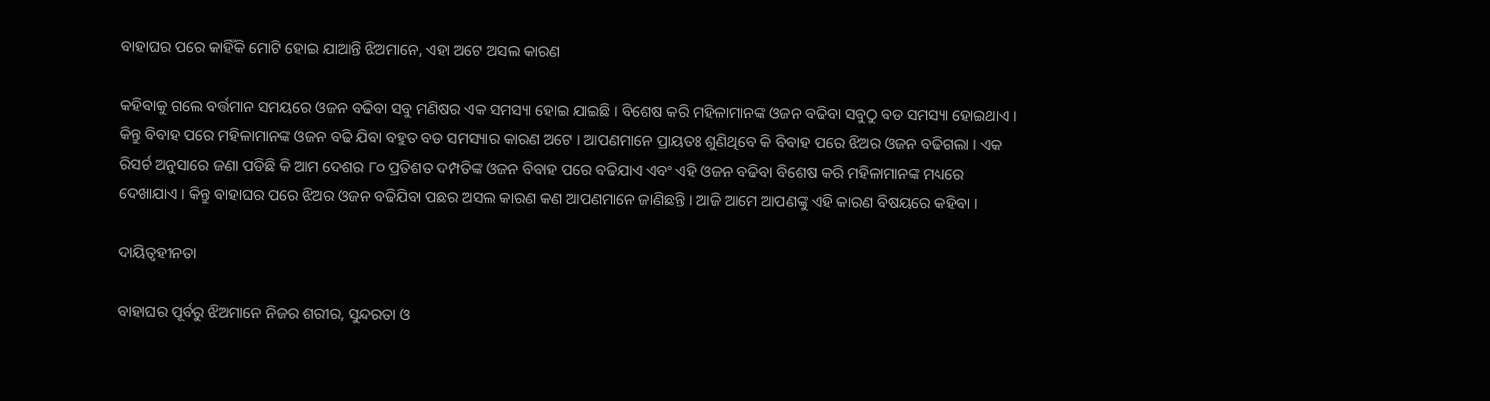ବାହାଘର ପରେ କାହିଁକି ମୋଟି ହୋଇ ଯାଆନ୍ତି ଝିଅମାନେ, ଏହା ଅଟେ ଅସଲ କାରଣ

କହିବାକୁ ଗଲେ ବର୍ତ୍ତମାନ ସମୟରେ ଓଜନ ବଢିବା ସବୁ ମଣିଷର ଏକ ସମସ୍ୟା ହୋଇ ଯାଇଛି । ବିଶେଷ କରି ମହିଳାମାନଙ୍କ ଓଜନ ବଢିବା ସବୁଠୁ ବଡ ସମସ୍ୟା ହୋଇଥାଏ । କିନ୍ତୁ ବିବାହ ପରେ ମହିଳାମାନଙ୍କ ଓଜନ ବଢି ଯିବା ବହୁତ ବଡ ସମସ୍ୟାର କାରଣ ଅଟେ । ଆପଣମାନେ ପ୍ରାୟତଃ ଶୁଣିଥିବେ କି ବିବାହ ପରେ ଝିଅର ଓଜନ ବଢିଗଲା । ଏକ ରିସର୍ଚ ଅନୁସାରେ ଜଣା ପଡିଛି କି ଆମ ଦେଶର ୮୦ ପ୍ରତିଶତ ଦମ୍ପତିଙ୍କ ଓଜନ ବିବାହ ପରେ ବଢିଯାଏ ଏବଂ ଏହି ଓଜନ ବଢିବା ବିଶେଷ କରି ମହିଳାମାନଙ୍କ ମଧ୍ୟରେ ଦେଖାଯାଏ । କିନ୍ତୁ ବାହାଘର ପରେ ଝିଅର ଓଜନ ବଢିଯିବା ପଛର ଅସଲ କାରଣ କଣ ଆପଣମାନେ ଜାଣିଛନ୍ତି । ଆଜି ଆମେ ଆପଣଙ୍କୁ ଏହି କାରଣ ବିଷୟରେ କହିବା ।

ଦାୟିତ୍ଵହୀନତା

ବାହାଘର ପୂର୍ବରୁ ଝିଅମାନେ ନିଜର ଶରୀର, ସୁନ୍ଦରତା ଓ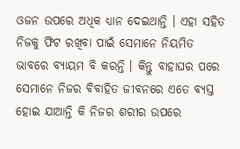ଓଜନ ଉପରେ ଅଧିକ ଧ୍ୟାନ ଦେଇଥାନ୍ତି । ଏହା ସହିତ ନିଜକୁ ଫିଟ ରଖିବା ପାଇଁ ସେମାନେ ନିୟମିତ ଭାବରେ ବ୍ୟାୟମ ବି କରନ୍ତି । କିନ୍ତୁ ବାହାଘର ପରେ ସେମାନେ ନିଜର ବିବାହିତ ଜୀବନରେ ଏତେ ବ୍ୟସ୍ତ ହୋଇ ଯାଆନ୍ତି କି ନିଜର ଶରୀର ଉପରେ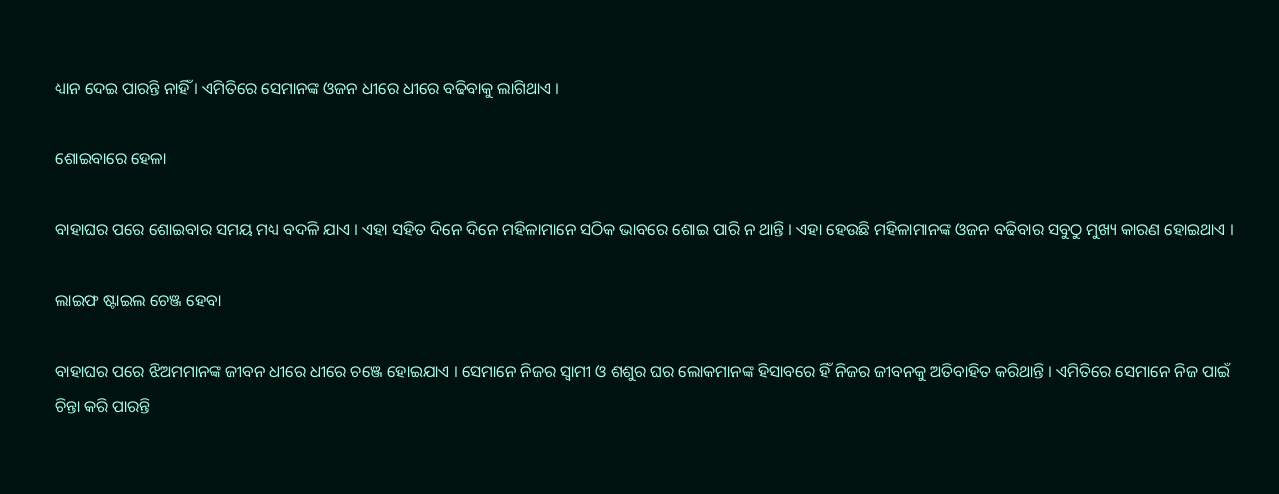ଧ୍ୟାନ ଦେଇ ପାରନ୍ତି ନାହିଁ । ଏମିତିରେ ସେମାନଙ୍କ ଓଜନ ଧୀରେ ଧୀରେ ବଢିବାକୁ ଲାଗିଥାଏ ।

ଶୋଇବାରେ ହେଳା

ବାହାଘର ପରେ ଶୋଇବାର ସମୟ ମଧ୍ୟ ବଦଳି ଯାଏ । ଏହା ସହିତ ଦିନେ ଦିନେ ମହିଳାମାନେ ସଠିକ ଭାବରେ ଶୋଇ ପାରି ନ ଥାନ୍ତି । ଏହା ହେଉଛି ମହିଳାମାନଙ୍କ ଓଜନ ବଢିବାର ସବୁଠୁ ମୁଖ୍ୟ କାରଣ ହୋଇଥାଏ ।

ଲାଇଫ ଷ୍ଟାଇଲ ଚେଞ୍ଜ ହେବା

ବାହାଘର ପରେ ଝିଅମମାନଙ୍କ ଜୀବନ ଧୀରେ ଧୀରେ ଚଞ୍ଜେ ହୋଇଯାଏ । ସେମାନେ ନିଜର ସ୍ଵାମୀ ଓ ଶଶୁର ଘର ଲୋକମାନଙ୍କ ହିସାବରେ ହିଁ ନିଜର ଜୀବନକୁ ଅତିବାହିତ କରିଥାନ୍ତି । ଏମିତିରେ ସେମାନେ ନିଜ ପାଇଁ ଚିନ୍ତା କରି ପାରନ୍ତି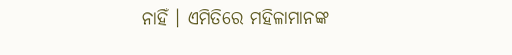ନାହିଁ । ଏମିତିରେ ମହିଳାମାନଙ୍କ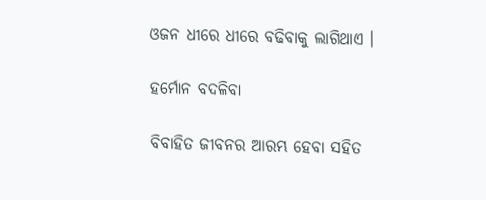ଓଜନ ଧୀରେ ଧୀରେ ବଢିବାକୁ ଲାଗିଥାଏ ।

ହର୍ମୋନ ବଦଳିବା

ବିବାହିତ ଜୀବନର ଆରମ୍ଭ ହେବା ସହିତ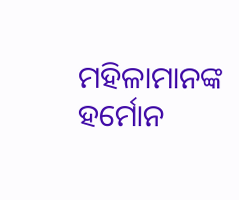ମହିଳାମାନଙ୍କ ହର୍ମୋନ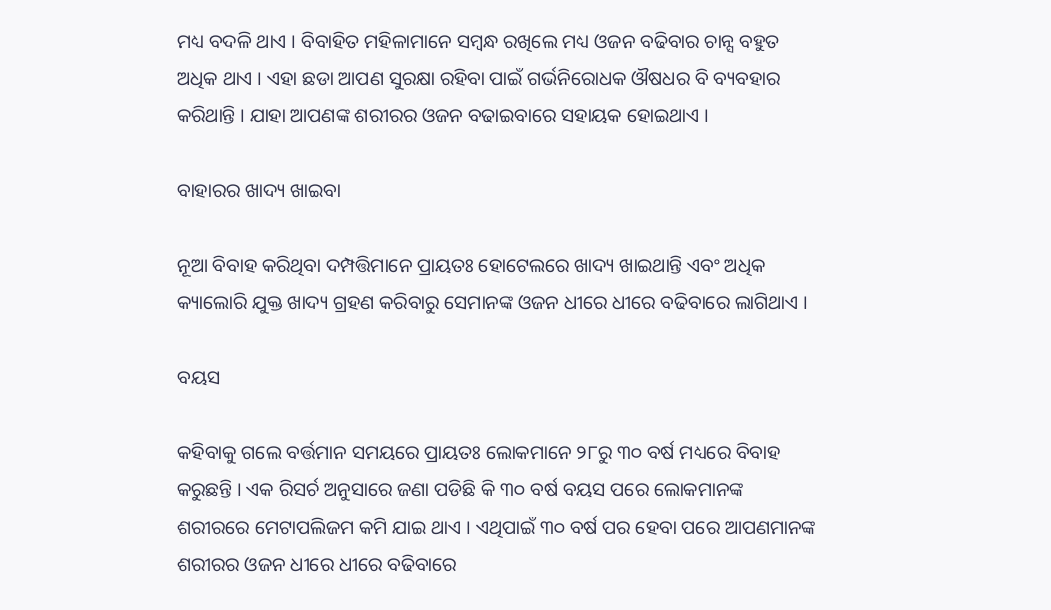ମଧ୍ୟ ବଦଳି ଥାଏ । ବିବାହିତ ମହିଳାମାନେ ସମ୍ବନ୍ଧ ରଖିଲେ ମଧ୍ୟ ଓଜନ ବଢିବାର ଚାନ୍ସ ବହୁତ ଅଧିକ ଥାଏ । ଏହା ଛଡା ଆପଣ ସୁରକ୍ଷା ରହିବା ପାଇଁ ଗର୍ଭନିରୋଧକ ଔଷଧର ବି ବ୍ୟବହାର କରିଥାନ୍ତି । ଯାହା ଆପଣଙ୍କ ଶରୀରର ଓଜନ ବଢାଇବାରେ ସହାୟକ ହୋଇଥାଏ ।

ବାହାରର ଖାଦ୍ୟ ଖାଇବା

ନୂଆ ବିବାହ କରିଥିବା ଦମ୍ପତ୍ତିମାନେ ପ୍ରାୟତଃ ହୋଟେଲରେ ଖାଦ୍ୟ ଖାଇଥାନ୍ତି ଏବଂ ଅଧିକ କ୍ୟାଲୋରି ଯୁକ୍ତ ଖାଦ୍ୟ ଗ୍ରହଣ କରିବାରୁ ସେମାନଙ୍କ ଓଜନ ଧୀରେ ଧୀରେ ବଢିବାରେ ଲାଗିଥାଏ ।

ବୟସ

କହିବାକୁ ଗଲେ ବର୍ତ୍ତମାନ ସମୟରେ ପ୍ରାୟତଃ ଲୋକମାନେ ୨୮ରୁ ୩୦ ବର୍ଷ ମଧ୍ୟରେ ବିବାହ କରୁଛନ୍ତି । ଏକ ରିସର୍ଚ ଅନୁସାରେ ଜଣା ପଡିଛି କି ୩୦ ବର୍ଷ ବୟସ ପରେ ଲୋକମାନଙ୍କ ଶରୀରରେ ମେଟାପଲିଜମ କମି ଯାଇ ଥାଏ । ଏଥିପାଇଁ ୩୦ ବର୍ଷ ପର ହେବା ପରେ ଆପଣମାନଙ୍କ ଶରୀରର ଓଜନ ଧୀରେ ଧୀରେ ବଢିବାରେ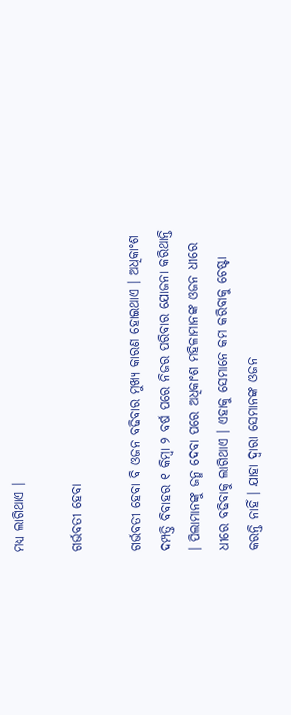ମଧ୍ୟ ଲାଗିଥାଏ ।

ଗର୍ଭବତୀ ହେବା

ଗର୍ଭବତୀ ହେବା ବି ଓଜନ ବଢିବାର ମୁଖ୍ୟ କାରଣ ହୋଇଥାଏ । ଅଧିକାଂଶ ଦମ୍ପତ୍ତି ବିବାହର ୧ କିମ୍ବା ୨ ବର୍ଷ ପରେ ନିଜର ପରିବାର ଯୋଜନା କରିଥାନ୍ତି । ପିଲାମାନଙ୍କୁ ଜନ୍ମ ଦେବା ପରେ ଅଧିକାଂଶ ମହିଳାମାନଙ୍କ ଓଜନ ଧୀରେ ଧୀରେ ବଢିବାକୁ ଲାଗିଥାଏ । ଏହାକୁ ସେମାନେ କମ କରିବାକୁ ଚେଷ୍ଟା କରନ୍ତି ନାହିଁ । ଯାହା ଦ୍ଵାରା ସେମାନଙ୍କ ଓଜନ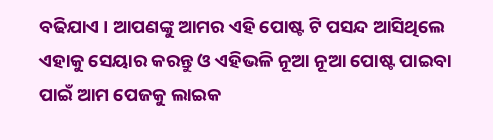ବଢିଯାଏ । ଆପଣଙ୍କୁ ଆମର ଏହି ପୋଷ୍ଟ ଟି ପସନ୍ଦ ଆସିଥିଲେ ଏହାକୁ ସେୟାର କରନ୍ତୁ ଓ ଏହିଭଳି ନୂଆ ନୂଆ ପୋଷ୍ଟ ପାଇବା ପାଇଁ ଆମ ପେଜକୁ ଲାଇକ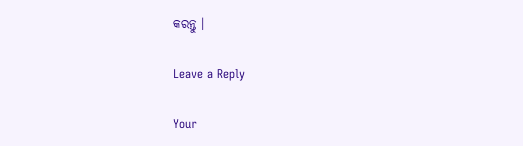କରନ୍ତୁ ।

Leave a Reply

Your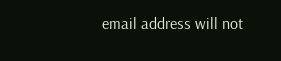email address will not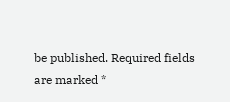be published. Required fields are marked *